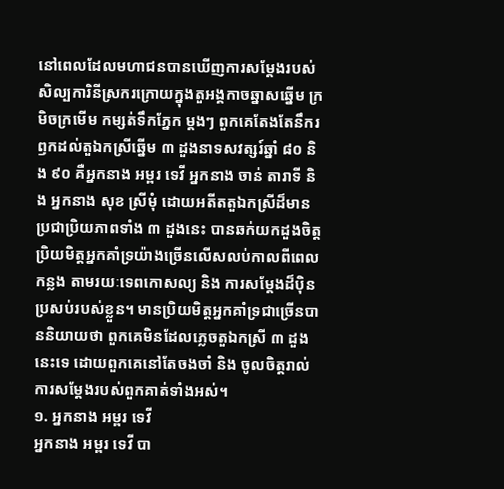នៅពេលដែលមហាជនបានឃើញការសម្តែងរបស់សិល្បការិនីស្រករក្រោយក្នុងតួអង្គកាចឆ្នាសឆ្នើម ក្រមិចក្រមើម កម្សត់ទឹកភ្នែក ម្តងៗ ពួកគេតែងតែនឹករឭកដល់តួឯកស្រីឆ្នើម ៣ ដួងនាទសវត្សរ៍ឆ្នាំ ៨០ និង ៩០ គឺអ្នកនាង អម្ពរ ទេវី អ្នកនាង ចាន់ តារាទី និង អ្នកនាង សុខ ស្រីមុំ ដោយអតីតតួឯកស្រីដ៏មានប្រជាប្រិយភាពទាំង ៣ ដួងនេះ បានឆក់យកដួងចិត្តប្រិយមិត្តអ្នកគាំទ្រយ៉ាងច្រើនលើសលប់កាលពីពេលកន្លង តាមរយៈទេពកោសល្យ និង ការសម្តែងដ៏ប៉ិនប្រសប់របស់ខ្លួន។ មានប្រិយមិត្តអ្នកគាំទ្រជាច្រើនបាននិយាយថា ពួកគេមិនដែលភ្លេចតួឯកស្រី ៣ ដួងនេះទេ ដោយពួកគេនៅតែចងចាំ និង ចូលចិត្តរាល់ការសម្តែងរបស់ពួកគាត់ទាំងអស់។
១. អ្នកនាង អម្ពរ ទេវី
អ្នកនាង អម្ពរ ទេវី បា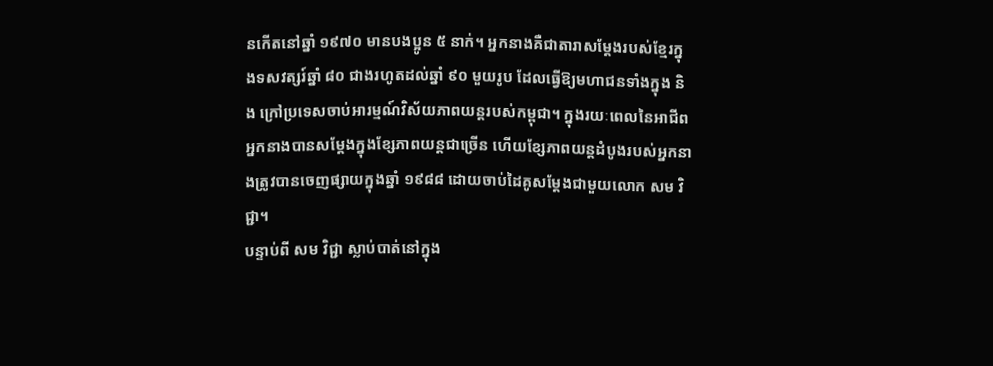នកើតនៅឆ្នាំ ១៩៧០ មានបងប្អូន ៥ នាក់។ អ្នកនាងគឺជាតារាសម្តែងរបស់ខ្មែរក្នុងទសវត្សរ៍ឆ្នាំ ៨០ ជាងរហូតដល់ឆ្នាំ ៩០ មួយរូប ដែលធ្វើឱ្យមហាជនទាំងក្នុង និង ក្រៅប្រទេសចាប់អារម្មណ៍វិស័យភាពយន្តរបស់កម្ពុជា។ ក្នុងរយៈពេលនៃអាជីព អ្នកនាងបានសម្តែងក្នុងខ្សែភាពយន្តជាច្រើន ហើយខ្សែភាពយន្តដំបូងរបស់អ្នកនាងត្រូវបានចេញផ្សាយក្នុងឆ្នាំ ១៩៨៨ ដោយចាប់ដៃគូសម្តែងជាមួយលោក សម វិជ្ជា។
បន្ទាប់ពី សម វិជ្ជា ស្លាប់បាត់នៅក្នុង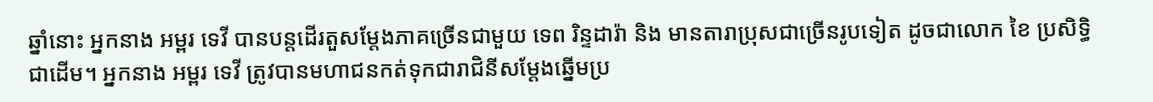ឆ្នាំនោះ អ្នកនាង អម្ពរ ទេវី បានបន្តដើរតួសម្តែងភាគច្រើនជាមួយ ទេព រិន្ទដារ៉ា និង មានតារាប្រុសជាច្រើនរូបទៀត ដូចជាលោក ខៃ ប្រសិទ្ធិ ជាដើម។ អ្នកនាង អម្ពរ ទេវី ត្រូវបានមហាជនកត់ទុកជារាជិនីសម្តែងឆ្នើមប្រ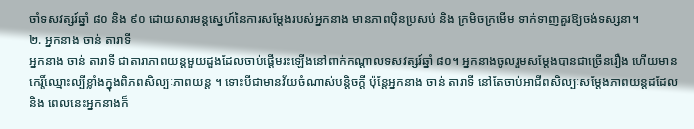ចាំទសវត្សរ៍ឆ្នាំ ៨០ និង ៩០ ដោយសារមន្តស្នេហ៍នៃការសម្តែងរបស់អ្នកនាង មានភាពប៉ិនប្រសប់ និង ក្រមិចក្រមើម ទាក់ទាញគួរឱ្យចង់ទស្សនា។
២. អ្នកនាង ចាន់ តារាទី
អ្នកនាង ចាន់ តារាទី ជាតារាភាពយន្តមួយដួងដែលចាប់ផ្តើមរះឡើងនៅពាក់កណ្តាលទសវត្សរ៍ឆ្នាំ ៨០។ អ្នកនាងចូលរួមសម្តែងបានជាច្រើនរឿង ហើយមានកេរ្តិ៍ឈ្មោះល្បីខ្លាំងក្នុងពិភពសិល្បៈភាពយន្ត ។ ទោះបីជាមានវ័យចំណាស់បនិ្តចក្តី ប៉ុន្តែអ្នកនាង ចាន់ តារាទី នៅតែចាប់អាជីពសិល្បៈសម្តែងភាពយន្តដដែល និង ពេលនេះអ្នកនាងក៏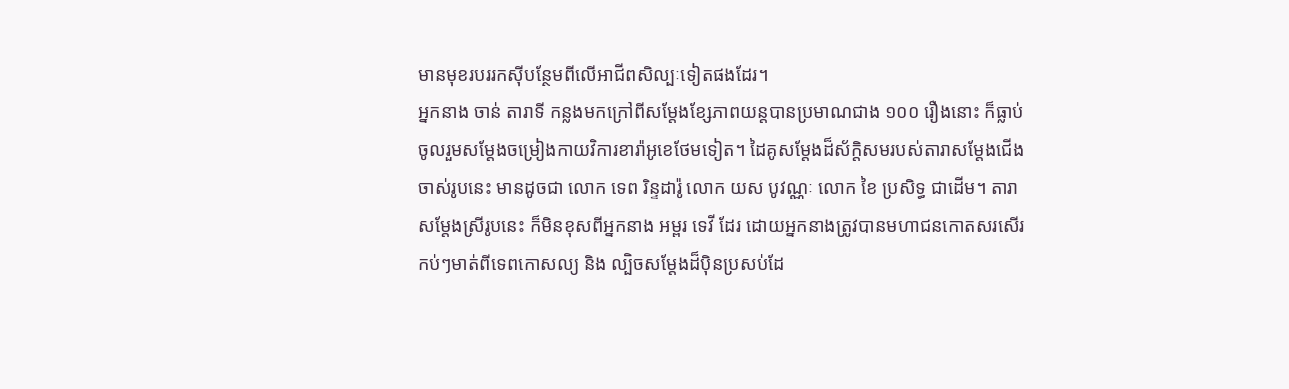មានមុខរបររកស៊ីបន្ថែមពីលើអាជីពសិល្បៈទៀតផងដែរ។
អ្នកនាង ចាន់ តារាទី កន្លងមកក្រៅពីសម្តែងខ្សែភាពយន្តបានប្រមាណជាង ១០០ រឿងនោះ ក៏ធ្លាប់ចូលរួមសម្តែងចម្រៀងកាយវិការខារ៉ាអូខេថែមទៀត។ ដៃគូសម្តែងដ៏ស័ក្តិសមរបស់តារាសម្តែងជើងចាស់រូបនេះ មានដូចជា លោក ទេព រិន្ទដារ៉ូ លោក យស បូវណ្ណៈ លោក ខៃ ប្រសិទ្ធ ជាដើម។ តារាសម្តែងស្រីរូបនេះ ក៏មិនខុសពីអ្នកនាង អម្ពរ ទេវី ដែរ ដោយអ្នកនាងត្រូវបានមហាជនកោតសរសើរកប់ៗមាត់ពីទេពកោសល្យ និង ល្បិចសម្តែងដ៏ប៉ិនប្រសប់ដែ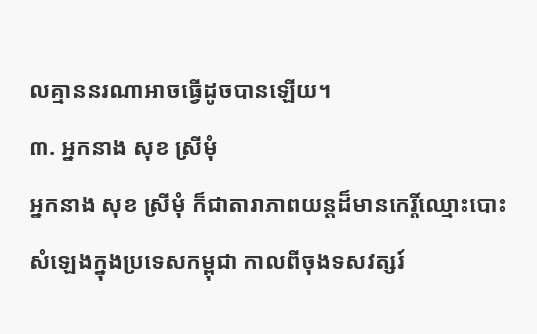លគ្មាននរណាអាចធ្វើដូចបានឡើយ។
៣. អ្នកនាង សុខ ស្រីមុំ
អ្នកនាង សុខ ស្រីមុំ ក៏ជាតារាភាពយន្តដ៏មានកេរ្តិ៍ឈ្មោះបោះសំឡេងក្នុងប្រទេសកម្ពុជា កាលពីចុងទសវត្សរ៍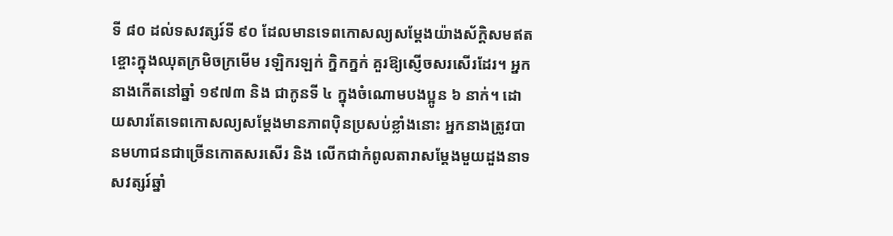ទី ៨០ ដល់ទសវត្សរ៍ទី ៩០ ដែលមានទេពកោសល្យសម្ដែងយ៉ាងស័ក្តិសមឥតខ្ចោះក្នុងឈុតក្រមិចក្រមើម រឡិករឡក់ ក្និកក្នក់ គួរឱ្យស្ញើចសរសើរដែរ។ អ្នកនាងកើតនៅឆ្នាំ ១៩៧៣ និង ជាកូនទី ៤ ក្នុងចំណោមបងប្អូន ៦ នាក់។ ដោយសារតែទេពកោសល្យសម្តែងមានភាពប៉ិនប្រសប់ខ្លាំងនោះ អ្នកនាងត្រូវបានមហាជនជាច្រើនកោតសរសើរ និង លើកជាកំពូលតារាសម្តែងមួយដួងនាទសវត្សរ៍ឆ្នាំ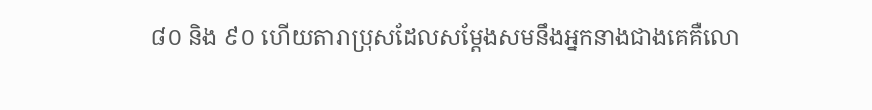៨០ និង ៩០ ហើយតារាប្រុសដែលសម្តែងសមនឹងអ្នកនាងជាងគេគឺលោ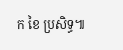ក ខៃ ប្រសិទ្ធ៕